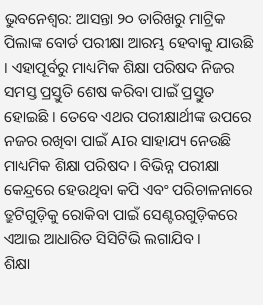ଭୁବନେଶ୍ୱର: ଆସନ୍ତା ୨୦ ତାରିଖରୁ ମାଟ୍ରିକ ପିଲାଙ୍କ ବୋର୍ଡ ପରୀକ୍ଷା ଆରମ୍ଭ ହେବାକୁ ଯାଉଛି । ଏହାପୂର୍ବରୁ ମାଧ୍ୟମିକ ଶିକ୍ଷା ପରିଷଦ ନିଜର ସମସ୍ତ ପ୍ରସ୍ତୁତି ଶେଷ କରିବା ପାଇଁ ପ୍ରସ୍ତୁତ ହୋଇଛି । ତେବେ ଏଥର ପରୀକ୍ଷାର୍ଥୀଙ୍କ ଉପରେ ନଜର ରଖିବା ପାଇଁ AIର ସାହାଯ୍ୟ ନେଉଛି ମାଧ୍ୟମିକ ଶିକ୍ଷା ପରିଷଦ । ବିଭିନ୍ନ ପରୀକ୍ଷା କେନ୍ଦ୍ରରେ ହେଉଥିବା କପି ଏବଂ ପରିଚାଳନାରେ ତ୍ରୁଟିଗୁଡ଼ିକୁ ରୋକିବା ପାଇଁ ସେଣ୍ଟରଗୁଡ଼ିକରେ ଏଆଇ ଆଧାରିତ ସିସିଟିଭି ଲଗାଯିବ ।
ଶିକ୍ଷା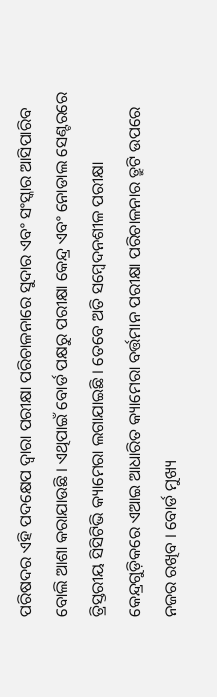ପରିଷଦର ଏହି ପଦକ୍ଷେପ ଦ୍ୱାରା ପରୀକ୍ଷା ପରିଚାଳନାରେ ସୁଦାର ଏବଂ ସଂସ୍କାର ଆସିପାରିବ ବୋଲି ଆଶା କରାଯାଉଛି । ଏଥିପାଇଁ ବୋର୍ଡ ପକ୍ଷରୁ ପରୀକ୍ଷା କେନ୍ଦ୍ର ଏବଂ ନୋଡାଲ ସେଣ୍ଟରରେ ତ୍ରିସ୍ତରୀୟ ସିସିଟିଭି କ୍ୟାମେରା ଲଗାଯାଇଛି । ତେବେ ଅତି ସମ୍ବେଦନଶୀଳ ପରୀକ୍ଷା କେନ୍ଦ୍ରଗୁଡ଼ିକରେ ଏଆଇ ଆଧାରିତ କ୍ୟାମେରା ବର୍ତ୍ତମାନ ପରୀକ୍ଷା ପରିଚାଳନାର ତ୍ରୁଟି ଉପରେ ନଜର ରଖିବ । ବୋର୍ଡ ମୁଖ୍ୟ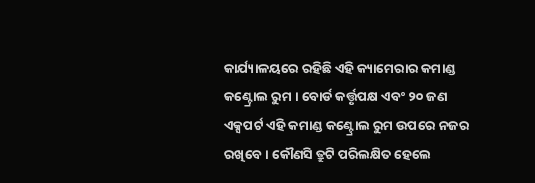କାର୍ଯ୍ୟାଳୟରେ ରହିଛି ଏହି କ୍ୟାମେରାର କମାଣ୍ଡ କଣ୍ଟ୍ରୋଲ ରୁମ । ବୋର୍ଡ କର୍ତ୍ତୃପକ୍ଷ ଏବଂ ୨୦ ଜଣ ଏକ୍ସପର୍ଟ ଏହି କମାଣ୍ଡ କଣ୍ଟ୍ରୋଲ ରୁମ ଉପରେ ନଜର ରଖିବେ । କୌଣସି ତ୍ରୁଟି ପରିଲକ୍ଷିତ ହେଲେ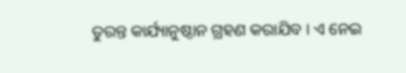ତୁରନ୍ତ କାର୍ଯ୍ୟାନୁଷ୍ଠାନ ଗ୍ରହଣ କରାଯିବ । ଏ ନେଇ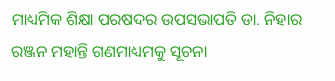ମାଧ୍ୟମିକ ଶିକ୍ଷା ପରଷଦର ଉପସଭାପତି ଡା. ନିହାର ରଞ୍ଜନ ମହାନ୍ତି ଗଣମାଧ୍ୟମକୁ ସୂଚନା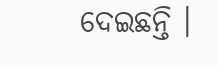ଦେଇଛନ୍ତି ।